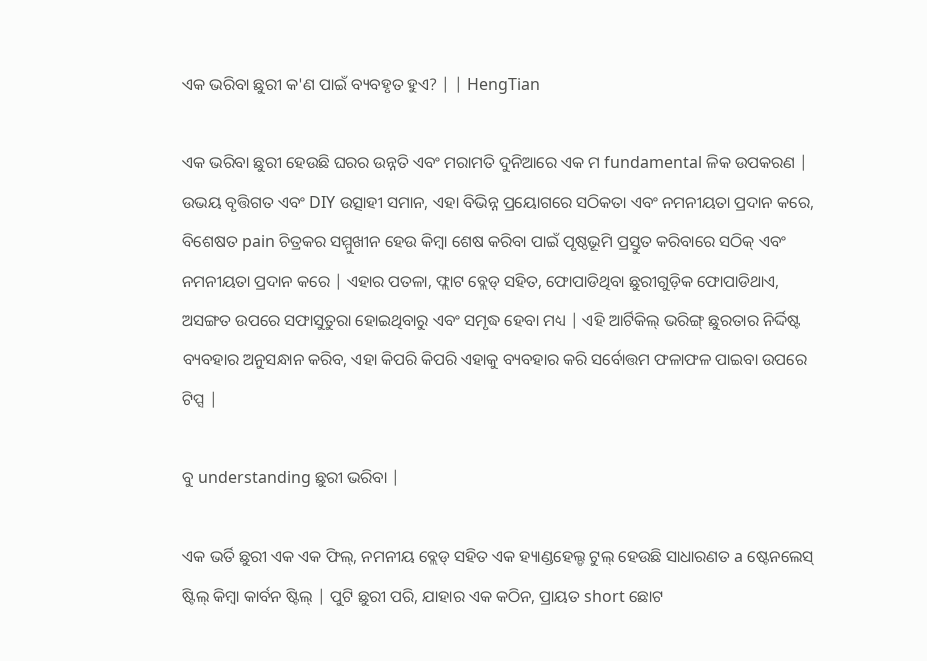ଏକ ଭରିବା ଛୁରୀ କ'ଣ ପାଇଁ ବ୍ୟବହୃତ ହୁଏ? | | HengTian

ଏକ ଭରିବା ଛୁରୀ ହେଉଛି ଘରର ଉନ୍ନତି ଏବଂ ମରାମତି ଦୁନିଆରେ ଏକ ମ fundamental ଳିକ ଉପକରଣ | ଉଭୟ ବୃତ୍ତିଗତ ଏବଂ DIY ଉତ୍ସାହୀ ସମାନ, ଏହା ବିଭିନ୍ନ ପ୍ରୟୋଗରେ ସଠିକତା ଏବଂ ନମନୀୟତା ପ୍ରଦାନ କରେ, ବିଶେଷତ pain ଚିତ୍ରକର ସମ୍ମୁଖୀନ ହେଉ କିମ୍ବା ଶେଷ କରିବା ପାଇଁ ପୃଷ୍ଠଭୂମି ପ୍ରସ୍ତୁତ କରିବାରେ ସଠିକ୍ ଏବଂ ନମନୀୟତା ପ୍ରଦାନ କରେ | ଏହାର ପତଳା, ଫ୍ଲାଟ ବ୍ଲେଡ୍ ସହିତ, ଫୋପାଡିଥିବା ଛୁରୀଗୁଡ଼ିକ ଫୋପାଡିଥାଏ, ଅସଙ୍ଗତ ଉପରେ ସଫାସୁତୁରା ହୋଇଥିବାରୁ ଏବଂ ସମୃଦ୍ଧ ହେବା ମଧ୍ୟ | ଏହି ଆର୍ଟିକିଲ୍ ଭରିଙ୍ଗ୍ ଛୁରତାର ନିର୍ଦ୍ଦିଷ୍ଟ ବ୍ୟବହାର ଅନୁସନ୍ଧାନ କରିବ, ଏହା କିପରି କିପରି ଏହାକୁ ବ୍ୟବହାର କରି ସର୍ବୋତ୍ତମ ଫଳାଫଳ ପାଇବା ଉପରେ ଟିପ୍ସ |

ବୁ understanding ଛୁରୀ ଭରିବା |

ଏକ ଭର୍ତି ଛୁରୀ ଏକ ଏକ ଫିଲ୍, ନମନୀୟ ବ୍ଲେଡ୍ ସହିତ ଏକ ହ୍ୟାଣ୍ଡହେଲ୍ଡ ଟୁଲ୍ ହେଉଛି ସାଧାରଣତ a ଷ୍ଟେନଲେସ୍ ଷ୍ଟିଲ୍ କିମ୍ବା କାର୍ବନ ଷ୍ଟିଲ୍ | ପୁଟି ଛୁରୀ ପରି, ଯାହାର ଏକ କଠିନ, ପ୍ରାୟତ short ଛୋଟ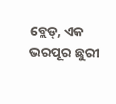ବ୍ଲେଡ୍, ଏକ ଭରପୂର ଛୁରୀ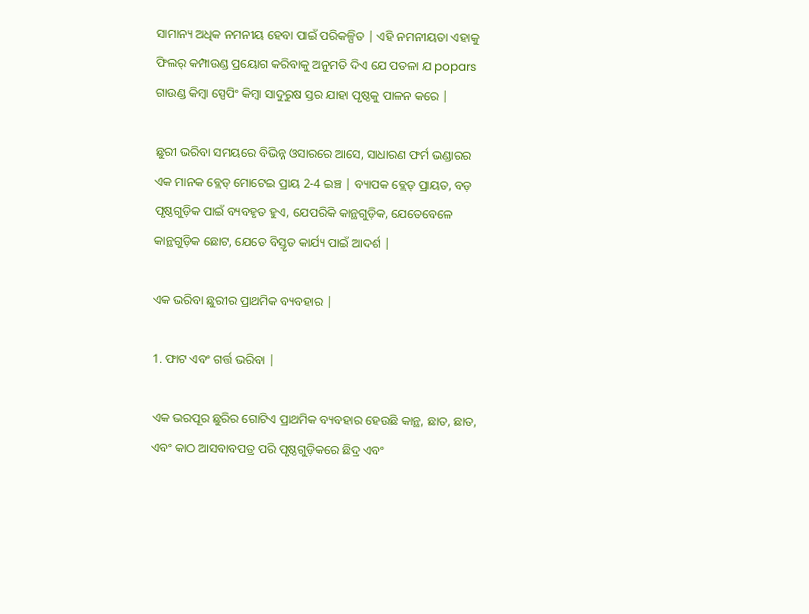ସାମାନ୍ୟ ଅଧିକ ନମନୀୟ ହେବା ପାଇଁ ପରିକଳ୍ପିତ | ଏହି ନମନୀୟତା ଏହାକୁ ଫିଲର୍ କମ୍ପାଉଣ୍ଡ ପ୍ରୟୋଗ କରିବାକୁ ଅନୁମତି ଦିଏ ଯେ ପତଳା ଯ popars ଗାଉଣ୍ଡ କିମ୍ବା ସ୍ପେପିଂ କିମ୍ବା ସାଦୁରୁଷ ସ୍ତର ଯାହା ପୃଷ୍ଠକୁ ପାଳନ କରେ |

ଛୁରୀ ଭରିବା ସମୟରେ ବିଭିନ୍ନ ଓସାରରେ ଆସେ, ସାଧାରଣ ଫର୍ମ ଭଣ୍ଡାରର ଏକ ମାନକ ବ୍ଲେଡ୍ ମୋଟେଇ ପ୍ରାୟ 2-4 ଇଞ୍ଚ | ବ୍ୟାପକ ବ୍ଲେଡ୍ ପ୍ରାୟତ, ବଡ଼ ପୃଷ୍ଠଗୁଡ଼ିକ ପାଇଁ ବ୍ୟବହୃତ ହୁଏ, ଯେପରିକି କାନ୍ଥଗୁଡ଼ିକ, ଯେତେବେଳେ କାନ୍ଥଗୁଡ଼ିକ ଛୋଟ, ଯେତେ ବିସ୍ତୃତ କାର୍ଯ୍ୟ ପାଇଁ ଆଦର୍ଶ |

ଏକ ଭରିବା ଛୁରୀର ପ୍ରାଥମିକ ବ୍ୟବହାର |

1. ଫାଟ ଏବଂ ଗର୍ତ୍ତ ଭରିବା |

ଏକ ଭରପୂର ଛୁରିର ଗୋଟିଏ ପ୍ରାଥମିକ ବ୍ୟବହାର ହେଉଛି କାନ୍ଥ, ଛାତ, ଛାତ, ଏବଂ କାଠ ଆସବାବପତ୍ର ପରି ପୃଷ୍ଠଗୁଡ଼ିକରେ ଛିଦ୍ର ଏବଂ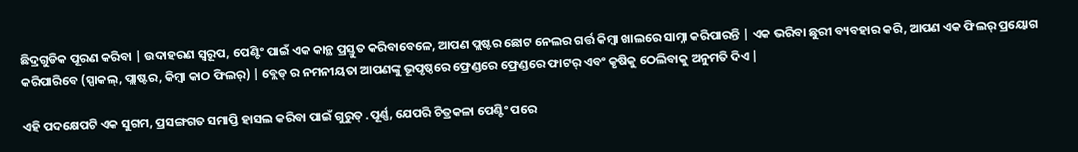ଛିଦ୍ରଗୁଡିକ ପୂରଣ କରିବା | ଉଦାହରଣ ସ୍ୱରୂପ, ପେଣ୍ଟିଂ ପାଇଁ ଏକ କାନ୍ଥ ପ୍ରସ୍ତୁତ କରିବାବେଳେ, ଆପଣ ପ୍ଲଷ୍ଟର ଛୋଟ ନେଲର ଗର୍ତ୍ତ କିମ୍ବା ଖାଲରେ ସାମ୍ନା କରିପାରନ୍ତି | ଏକ ଭରିବା ଛୁରୀ ବ୍ୟବହାର କରି, ଆପଣ ଏକ ଫିଲର୍ ପ୍ରୟୋଗ କରିପାରିବେ (ସ୍ପାକଲ୍, ପ୍ଲାଷ୍ଟର, କିମ୍ବା କାଠ ଫିଲର୍) | ବ୍ଲେଡ୍ ର ନମନୀୟତା ଆପଣଙ୍କୁ ଭୂପୃଷ୍ଠରେ ଫ୍ରେଣ୍ଡରେ ଫ୍ରେଣ୍ଡରେ ଫାଟର୍ ଏବଂ କୃଷିକୁ ଠେଲିବାକୁ ଅନୁମତି ଦିଏ |

ଏହି ପଦକ୍ଷେପଟି ଏକ ସୁଗମ, ପ୍ରସଙ୍ଗଗତ ସମାପ୍ତି ହାସଲ କରିବା ପାଇଁ ଗୁରୁତ୍ .ପୂର୍ଣ୍ଣ, ଯେପରି ଚିତ୍ରକଳା ପେଣ୍ଟିଂ ପରେ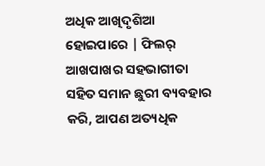ଅଧିକ ଆଖିଦୃଶିଆ ହୋଇପାରେ | ଫିଲର୍ ଆଖପାଖର ସହଭାଗୀତା ସହିତ ସମାନ ଛୁରୀ ବ୍ୟବହାର କରି, ଆପଣ ଅତ୍ୟଧିକ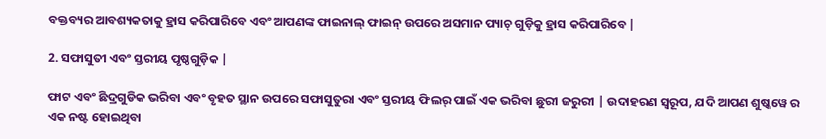ବକ୍ତବ୍ୟର ଆବଶ୍ୟକତାକୁ ହ୍ରାସ କରିପାରିବେ ଏବଂ ଆପଣଙ୍କ ଫାଇନାଲ୍ ଫାଇନ୍ ଉପରେ ଅସମାନ ପ୍ୟାଚ୍ ଗୁଡ଼ିକୁ ହ୍ରାସ କରିପାରିବେ |

2. ସଫାସୁତୀ ଏବଂ ସ୍ତରୀୟ ପୃଷ୍ଠଗୁଡ଼ିକ |

ଫାଟ ଏବଂ ଛିଦ୍ରଗୁଡିକ ଭରିବା ଏବଂ ବୃହତ ସ୍ଥାନ ଉପରେ ସଫାସୁତୁରା ଏବଂ ସ୍ତରୀୟ ଫିଲର୍ ପାଇଁ ଏକ ଭରିବା ଛୁରୀ ଜରୁରୀ | ଉଦାହରଣ ସ୍ୱରୂପ, ଯଦି ଆପଣ ଶୁଷ୍କୱେ ର ଏକ ନଷ୍ଟ ହୋଇଥିବା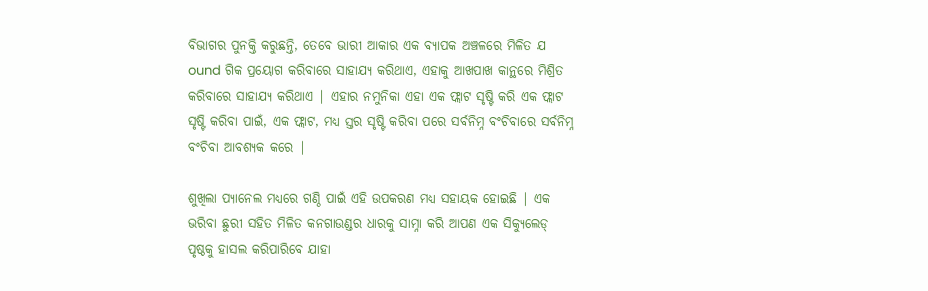ବିଭାଗର ପୁନକ୍ତି କରୁଛନ୍ତି, ତେବେ ଭାରୀ ଆକାର ଏକ ବ୍ୟାପକ ଅଞ୍ଚଳରେ ମିଳିତ ଯ ound ଗିକ ପ୍ରୟୋଗ କରିବାରେ ସାହାଯ୍ୟ କରିଥାଏ, ଏହାକୁ ଆଖପାଖ କାନ୍ଥରେ ମିଶ୍ରିତ କରିବାରେ ସାହାଯ୍ୟ କରିଥାଏ | ଏହାର ନମୁନିକା ଏହା ଏକ ଫ୍ଲାଟ ସୃଷ୍ଟି କରି ଏକ ଫ୍ଲାଟ ସୃଷ୍ଟି କରିବା ପାଇଁ, ଏକ ଫ୍ଲାଟ, ମଧ୍ୟ ସ୍ତର ସୃଷ୍ଟି କରିବା ପରେ ସର୍ବନିମ୍ନ ବଂଚିବାରେ ସର୍ବନିମ୍ନ ବଂଚିବା ଆବଶ୍ୟକ କରେ |

ଶୁଖିଲା ପ୍ୟାନେଲ ମଧ୍ୟରେ ଗଣ୍ଠି ପାଇଁ ଏହି ଉପକରଣ ମଧ୍ୟ ସହାୟକ ହୋଇଛି | ଏକ ଭରିବା ଛୁରୀ ସହିତ ମିଳିତ କନଗାଉଣ୍ଡର ଧାରକୁ ସାମ୍ନା କରି ଆପଣ ଏକ ସିକ୍ୟୁଲେଡ୍ ପୃଷ୍ଠକୁ ହାସଲ କରିପାରିବେ ଯାହା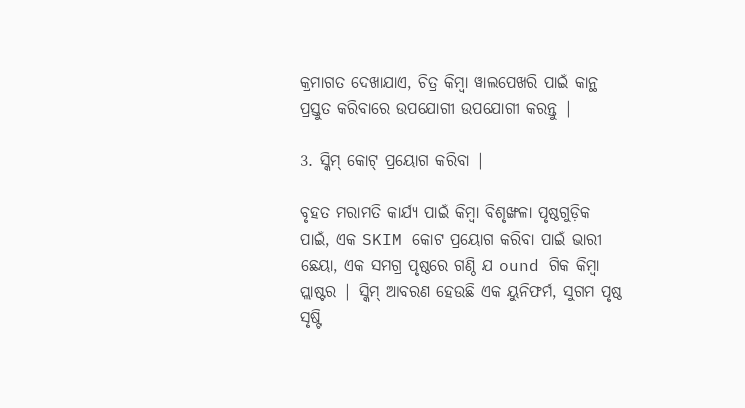କ୍ରମାଗତ ଦେଖାଯାଏ, ଚିତ୍ର କିମ୍ବା ୱାଲପେଖରି ପାଇଁ କାନ୍ଥ ପ୍ରସ୍ତୁତ କରିବାରେ ଉପଯୋଗୀ ଉପଯୋଗୀ କରନ୍ତୁ |

3. ସ୍କିମ୍ କୋଟ୍ ପ୍ରୟୋଗ କରିବା |

ବୃହତ ମରାମତି କାର୍ଯ୍ୟ ପାଇଁ କିମ୍ବା ବିଶୃଙ୍ଖଳା ପୃଷ୍ଠଗୁଡ଼ିକ ପାଇଁ, ଏକ SKIM କୋଟ ପ୍ରୟୋଗ କରିବା ପାଇଁ ଭାରୀ ଛେୟା, ଏକ ସମଗ୍ର ପୃଷ୍ଠରେ ଗଣ୍ଠି ଯ ound ଗିକ କିମ୍ବା ପ୍ଲାଷ୍ଟର | ସ୍କିମ୍ ଆବରଣ ହେଉଛି ଏକ ୟୁନିଫର୍ମ, ସୁଗମ ପୃଷ୍ଠ ସୃଷ୍ଟି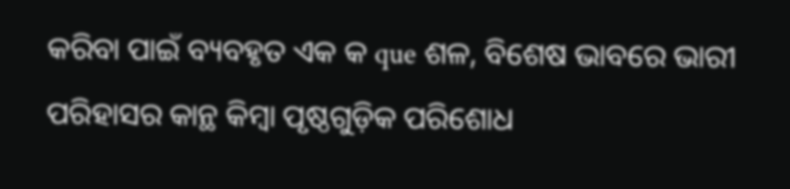କରିବା ପାଇଁ ବ୍ୟବହୃତ ଏକ କ que ଶଳ, ବିଶେଷ ଭାବରେ ଭାରୀ ପରିହାସର କାନ୍ଥ କିମ୍ବା ପୃଷ୍ଠଗୁଡ଼ିକ ପରିଶୋଧ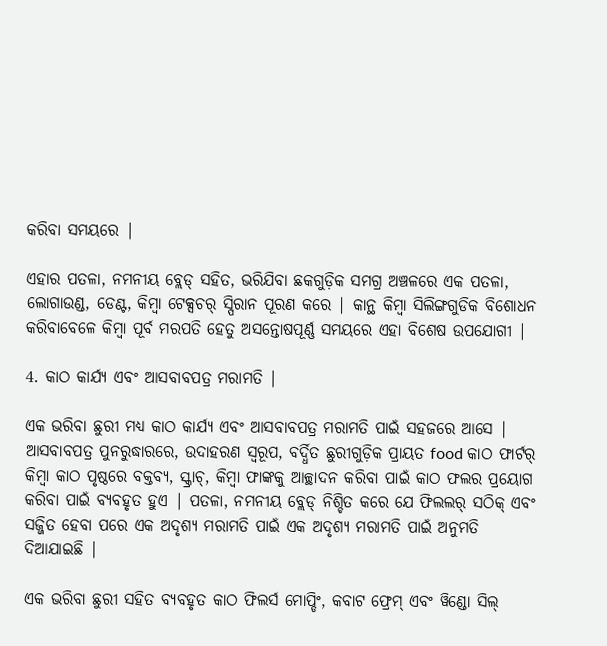କରିବା ସମୟରେ |

ଏହାର ପତଳା, ନମନୀୟ ବ୍ଲେଡ୍ ସହିତ, ଭରିଯିବା ଛକଗୁଡ଼ିକ ସମଗ୍ର ଅଞ୍ଚଳରେ ଏକ ପତଳା, ଲୋଗାଉଣ୍ଡ, ଡେଣ୍ଟ, କିମ୍ବା ଟେକ୍ସଚର୍ ସ୍ପିରାନ ପୂରଣ କରେ | କାନ୍ଥ କିମ୍ବା ସିଲିଙ୍ଗଗୁଡିକ ବିଶୋଧନ କରିବାବେଳେ କିମ୍ବା ପୂର୍ବ ମରପତି ହେତୁ ଅସନ୍ତୋଷପୂର୍ଣ୍ଣ ସମୟରେ ଏହା ବିଶେଷ ଉପଯୋଗୀ |

4. କାଠ କାର୍ଯ୍ୟ ଏବଂ ଆସବାବପତ୍ର ମରାମତି |

ଏକ ଭରିବା ଛୁରୀ ମଧ୍ୟ କାଠ କାର୍ଯ୍ୟ ଏବଂ ଆସବାବପତ୍ର ମରାମତି ପାଇଁ ସହଜରେ ଆସେ | ଆସବାବପତ୍ର ପୁନରୁଦ୍ଧାରରେ, ଉଦାହରଣ ସ୍ୱରୂପ, ବର୍ଦ୍ଧିତ ଛୁରୀଗୁଡ଼ିକ ପ୍ରାୟତ food କାଠ ଫାର୍ଟର୍ କିମ୍ବା କାଠ ପୃଷ୍ଠରେ ବକ୍ତବ୍ୟ, ସ୍କ୍ରାଚ୍, କିମ୍ବା ଫାଙ୍କକୁ ଆଚ୍ଛାଦନ କରିବା ପାଇଁ କାଠ ଫଲର ପ୍ରୟୋଗ କରିବା ପାଇଁ ବ୍ୟବହୃତ ହୁଏ | ପତଳା, ନମନୀୟ ବ୍ଲେଡ୍ ନିଶ୍ଚିତ କରେ ଯେ ଫିଲଲର୍ ସଠିକ୍ ଏବଂ ସଜ୍ଜିତ ହେବା ପରେ ଏକ ଅଦୃଶ୍ୟ ମରାମତି ପାଇଁ ଏକ ଅଦୃଶ୍ୟ ମରାମତି ପାଇଁ ଅନୁମତି ଦିଆଯାଇଛି |

ଏକ ଭରିବା ଛୁରୀ ସହିତ ବ୍ୟବହୃତ କାଠ ଫିଲର୍ସ ମୋପ୍ଡିଂ, କବାଟ ଫ୍ରେମ୍ ଏବଂ ୱିଣ୍ଡୋ ସିଲ୍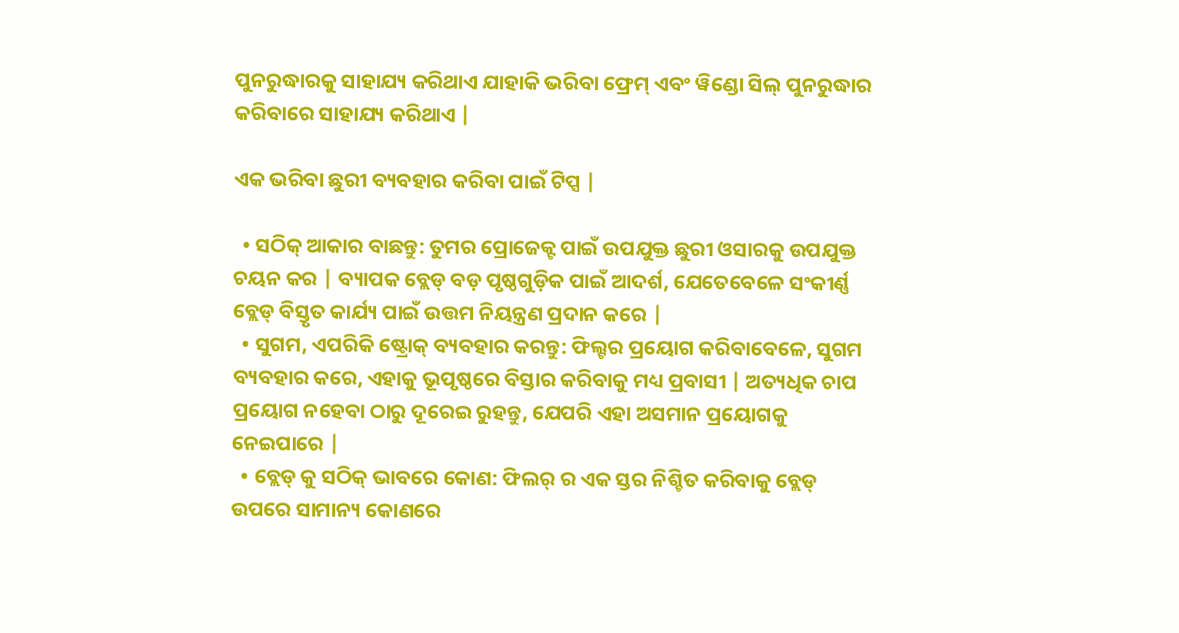ପୁନରୁଦ୍ଧାରକୁ ସାହାଯ୍ୟ କରିଥାଏ ଯାହାକି ଭରିବା ଫ୍ରେମ୍ ଏବଂ ୱିଣ୍ଡୋ ସିଲ୍ ପୁନରୁଦ୍ଧାର କରିବାରେ ସାହାଯ୍ୟ କରିଥାଏ |

ଏକ ଭରିବା ଛୁରୀ ବ୍ୟବହାର କରିବା ପାଇଁ ଟିପ୍ସ |

  • ସଠିକ୍ ଆକାର ବାଛନ୍ତୁ: ତୁମର ପ୍ରୋଜେକ୍ଟ ପାଇଁ ଉପଯୁକ୍ତ ଛୁରୀ ଓସାରକୁ ଉପଯୁକ୍ତ ଚୟନ କର | ବ୍ୟାପକ ବ୍ଲେଡ୍ ବଡ଼ ପୃଷ୍ଠଗୁଡ଼ିକ ପାଇଁ ଆଦର୍ଶ, ଯେତେବେଳେ ସଂକୀର୍ଣ୍ଣ ବ୍ଲେଡ୍ ବିସ୍ତୃତ କାର୍ଯ୍ୟ ପାଇଁ ଉତ୍ତମ ନିୟନ୍ତ୍ରଣ ପ୍ରଦାନ କରେ |
  • ସୁଗମ, ଏପରିକି ଷ୍ଟ୍ରୋକ୍ ବ୍ୟବହାର କରନ୍ତୁ: ଫିଲ୍ଟର ପ୍ରୟୋଗ କରିବାବେଳେ, ସୁଗମ ବ୍ୟବହାର କରେ, ଏହାକୁ ଭୂପୃଷ୍ଠରେ ବିସ୍ତାର କରିବାକୁ ମଧ୍ୟ ପ୍ରବାସୀ | ଅତ୍ୟଧିକ ଚାପ ପ୍ରୟୋଗ ନହେବା ଠାରୁ ଦୂରେଇ ରୁହନ୍ତୁ, ଯେପରି ଏହା ଅସମାନ ପ୍ରୟୋଗକୁ ନେଇପାରେ |
  • ବ୍ଲେଡ୍ କୁ ସଠିକ୍ ଭାବରେ କୋଣ: ଫିଲର୍ ର ଏକ ସ୍ତର ନିଶ୍ଚିତ କରିବାକୁ ବ୍ଲେଡ୍ ଉପରେ ସାମାନ୍ୟ କୋଣରେ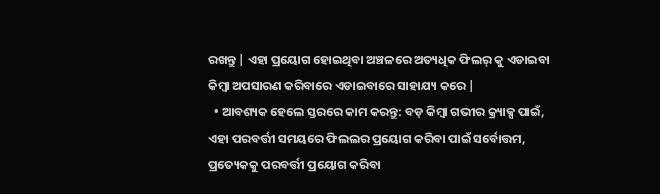ରଖନ୍ତୁ | ଏହା ପ୍ରୟୋଗ ହୋଇଥିବା ଅଞ୍ଚଳରେ ଅତ୍ୟଧିକ ଫିଲର୍ କୁ ଏଡାଇବା କିମ୍ବା ଅପସାରଣ କରିବାରେ ଏଡାଇବାରେ ସାହାଯ୍ୟ କରେ |
  • ଆବଶ୍ୟକ ହେଲେ ସ୍ତରରେ କାମ କରନ୍ତୁ: ବଡ଼ କିମ୍ବା ଗଭୀର କ୍ର୍ୟାକ୍ସ ପାଇଁ, ଏହା ପରବର୍ତ୍ତୀ ସମୟରେ ଫିଲଲର ପ୍ରୟୋଗ କରିବା ପାଇଁ ସର୍ବୋତ୍ତମ, ପ୍ରତ୍ୟେକକୁ ପରବର୍ତ୍ତୀ ପ୍ରୟୋଗ କରିବା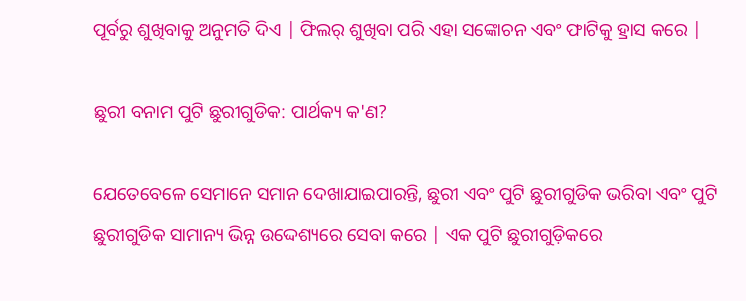ପୂର୍ବରୁ ଶୁଖିବାକୁ ଅନୁମତି ଦିଏ | ଫିଲର୍ ଶୁଖିବା ପରି ଏହା ସଙ୍କୋଚନ ଏବଂ ଫାଟିକୁ ହ୍ରାସ କରେ |

ଛୁରୀ ବନାମ ପୁଟି ଛୁରୀଗୁଡିକ: ପାର୍ଥକ୍ୟ କ'ଣ?

ଯେତେବେଳେ ସେମାନେ ସମାନ ଦେଖାଯାଇପାରନ୍ତି, ଛୁରୀ ଏବଂ ପୁଟି ଛୁରୀଗୁଡିକ ଭରିବା ଏବଂ ପୁଟି ଛୁରୀଗୁଡିକ ସାମାନ୍ୟ ଭିନ୍ନ ଉଦ୍ଦେଶ୍ୟରେ ସେବା କରେ | ଏକ ପୁଟି ଛୁରୀଗୁଡ଼ିକରେ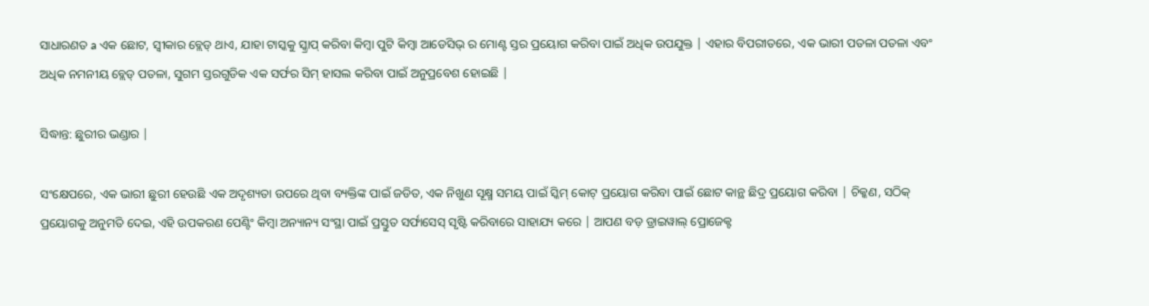ସାଧାରଣତ a ଏକ ଛୋଟ, ସ୍ୱୀକାର ବ୍ଲେଡ୍ ଥାଏ, ଯାହା ଟାସ୍କକୁ ସ୍କ୍ରାପ୍ କରିବା କିମ୍ବା ପୁଟି କିମ୍ବା ଆଡେସିଭ୍ ର ମୋଣ୍ଟ ସ୍ତର ପ୍ରୟୋଗ କରିବା ପାଇଁ ଅଧିକ ଉପଯୁକ୍ତ | ଏହାର ବିପରୀତରେ, ଏକ ଭାରୀ ପତଳା ପତଳା ଏବଂ ଅଧିକ ନମନୀୟ ବ୍ଲେଡ୍ ପତଳା, ସୁଗମ ସ୍ତରଗୁଡିକ ଏକ ସର୍ଫର ସିମ୍ ହାସଲ କରିବା ପାଇଁ ଅନୁପ୍ରବେଶ ହୋଇଛି |

ସିଦ୍ଧାନ୍ତ: ଛୁରୀର ଭଣ୍ଡାର |

ସଂକ୍ଷେପରେ, ଏକ ଭାରୀ ଛୁରୀ ହେଉଛି ଏକ ଅଦୃଶ୍ୟତା ଉପରେ ଥିବା ବ୍ୟକ୍ତିଙ୍କ ପାଇଁ ଜଡିତ, ଏକ ନିଖୁଣ ସୂକ୍ଷ୍ମ ସମୟ ପାଇଁ ସ୍କିମ୍ କୋଟ୍ ପ୍ରୟୋଗ କରିବା ପାଇଁ ଛୋଟ କାନ୍ଥ ଛିଦ୍ର ପ୍ରୟୋଗ କରିବା | ଚିକ୍କଣ, ସଠିକ୍ ପ୍ରୟୋଗକୁ ଅନୁମତି ଦେଇ, ଏହି ଉପକରଣ ପେଣ୍ଟିଂ କିମ୍ବା ଅନ୍ୟାନ୍ୟ ସଂସ୍ଥା ପାଇଁ ପ୍ରସ୍ତୁତ ସର୍ଫାସେସ୍ ସୃଷ୍ଟି କରିବାରେ ସାହାଯ୍ୟ କରେ | ଆପଣ ବଡ଼ ଡ୍ରାଇୱାଲ୍ ପ୍ରୋଜେକ୍ଟ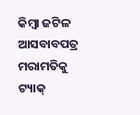କିମ୍ବା ଜଟିଳ ଆସବାବପତ୍ର ମରାମତିକୁ ଟ୍ୟାକ୍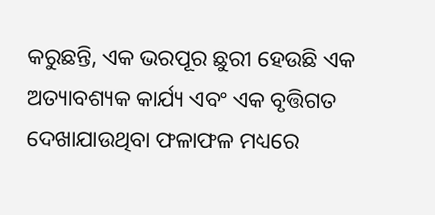କରୁଛନ୍ତି, ଏକ ଭରପୂର ଛୁରୀ ହେଉଛି ଏକ ଅତ୍ୟାବଶ୍ୟକ କାର୍ଯ୍ୟ ଏବଂ ଏକ ବୃତ୍ତିଗତ ଦେଖାଯାଉଥିବା ଫଳାଫଳ ମଧ୍ୟରେ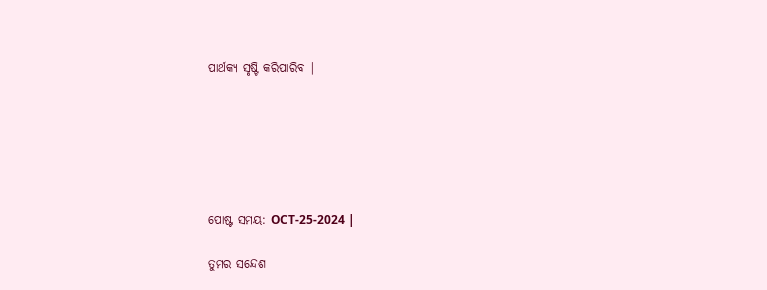ପାର୍ଥକ୍ୟ ସୃଷ୍ଟି କରିପାରିବ |






ପୋଷ୍ଟ ସମୟ: OCT-25-2024 |

ତୁମର ସନ୍ଦେଶ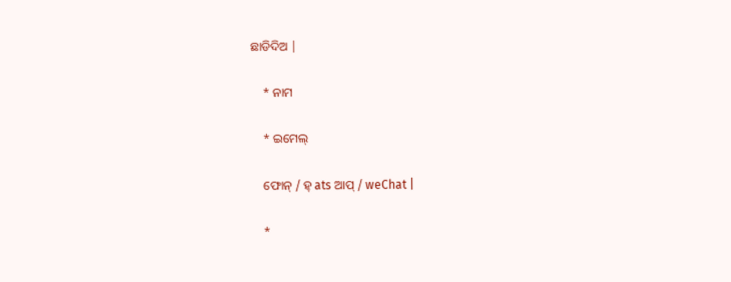ଛାଡିଦିଅ |

    * ନାମ

    * ଇମେଲ୍

    ଫୋନ୍ / ହ୍ ats ଆପ୍ / weChat |

    *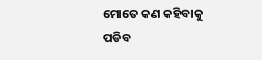ମୋତେ କଣ କହିବାକୁ ପଡିବ